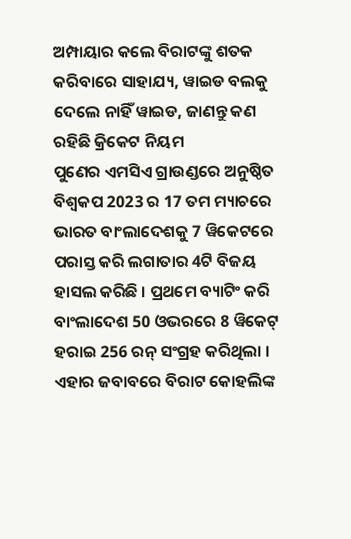ଅମ୍ପାୟାର କଲେ ବିରାଟଙ୍କୁ ଶତକ କରିବାରେ ସାହାଯ୍ୟ, ୱାଇଡ ବଲକୁ ଦେଲେ ନାହିଁ ୱାଇଡ, ଜାଣନ୍ତୁ କଣ ରହିଛି କ୍ରିକେଟ ନିୟମ
ପୁଣେର ଏମସିଏ ଗ୍ରାଉଣ୍ଡରେ ଅନୁଷ୍ଠିତ ବିଶ୍ୱକପ 2023 ର 17 ତମ ମ୍ୟାଚରେ ଭାରତ ବାଂଲାଦେଶକୁ 7 ୱିକେଟରେ ପରାସ୍ତ କରି ଲଗାତାର 4ଟି ବିଜୟ ହାସଲ କରିଛି । ପ୍ରଥମେ ବ୍ୟାଟିଂ କରି ବାଂଲାଦେଶ 50 ଓଭରରେ 8 ୱିକେଟ୍ ହରାଇ 256 ରନ୍ ସଂଗ୍ରହ କରିଥିଲା ।
ଏହାର ଜବାବରେ ବିରାଟ କୋହଲିଙ୍କ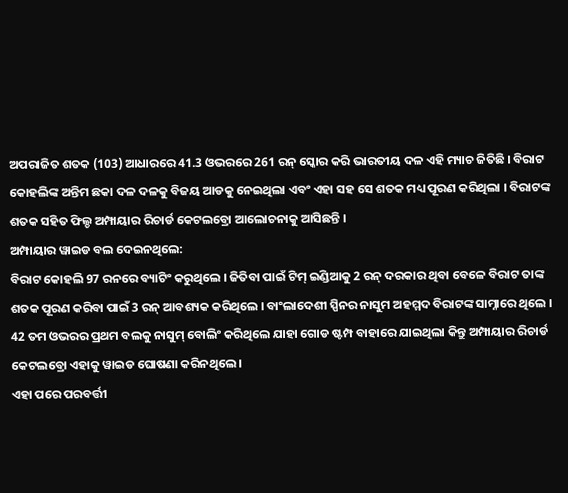ଅପରାଜିତ ଶତକ (103) ଆଧାରରେ 41.3 ଓଭରରେ 261 ରନ୍ ସ୍କୋର କରି ଭାରତୀୟ ଦଳ ଏହି ମ୍ୟାଚ ଜିତିଛି । ବିରାଟ କୋହଲିଙ୍କ ଅନ୍ତିମ ଛକା ଦଳ ଦଳକୁ ବିଜୟ ଆଡକୁ ନେଇଥିଲା ଏବଂ ଏହା ସହ ସେ ଶତକ ମଧ୍ୟ ପୂରଣ କରିଥିଲା । ବିରାଟଙ୍କ ଶତକ ସହିତ ଫିଲ୍ଡ ଅମ୍ପାୟାର ରିଚାର୍ଡ କେଟଲବ୍ରୋ ଆଲୋଚନାକୁ ଆସିଛନ୍ତି ।
ଅମ୍ପାୟାର ୱାଇଡ ବଲ ଦେଇନଥିଲେ:
ବିରାଟ କୋହଲି 97 ରନରେ ବ୍ୟାଟିଂ କରୁଥିଲେ । ଜିତିବା ପାଇଁ ଟିମ୍ ଇଣ୍ଡିଆକୁ 2 ରନ୍ ଦରକାର ଥିବା ବେଳେ ବିରାଟ ତାଙ୍କ ଶତକ ପୂରଣ କରିବା ପାଇଁ 3 ରନ୍ ଆବଶ୍ୟକ କରିଥିଲେ । ବାଂଲାଦେଶୀ ସ୍ପିନର ନାସୁମ ଅହମ୍ମଦ ବିରାଟଙ୍କ ସାମ୍ନାରେ ଥିଲେ । 42 ତମ ଓଭରର ପ୍ରଥମ ବଲକୁ ନାସୁମ୍ ବୋଲିଂ କରିଥିଲେ ଯାହା ଗୋଡ ଷ୍ଟମ୍ପ ବାହାରେ ଯାଇଥିଲା କିନ୍ତୁ ଅମ୍ପାୟାର ରିଚାର୍ଡ କେଟଲବ୍ରୋ ଏହାକୁ ୱାଇଡ ଘୋଷଣା କରିନଥିଲେ ।
ଏହା ପରେ ପରବର୍ତ୍ତୀ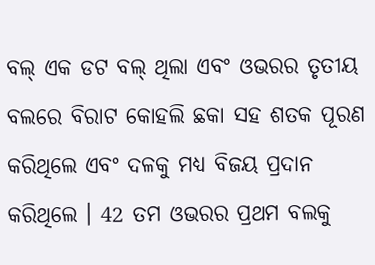ବଲ୍ ଏକ ଡଟ ବଲ୍ ଥିଲା ଏବଂ ଓଭରର ତୃତୀୟ ବଲରେ ବିରାଟ କୋହଲି ଛକା ସହ ଶତକ ପୂରଣ କରିଥିଲେ ଏବଂ ଦଳକୁ ମଧ୍ୟ ବିଜୟ ପ୍ରଦାନ କରିଥିଲେ । 42 ତମ ଓଭରର ପ୍ରଥମ ବଲକୁ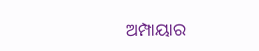ଅମ୍ପାୟାର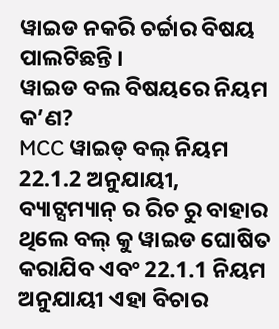ୱାଇଡ ନକରି ଚର୍ଚ୍ଚାର ବିଷୟ ପାଲଟିଛନ୍ତି ।
ୱାଇଡ ବଲ ବିଷୟରେ ନିୟମ କ’ଣ?
MCC ୱାଇଡ୍ ବଲ୍ ନିୟମ 22.1.2 ଅନୁଯାୟୀ, ବ୍ୟାଟ୍ସମ୍ୟାନ୍ ର ରିଚ ରୁ ବାହାର ଥିଲେ ବଲ୍ କୁ ୱାଇଡ ଘୋଷିତ କରାଯିବ ଏବଂ 22.1.1 ନିୟମ ଅନୁଯାୟୀ ଏହା ବିଚାର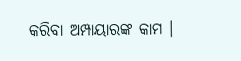କରିବା ଅମ୍ପାୟାରଙ୍କ କାମ ।